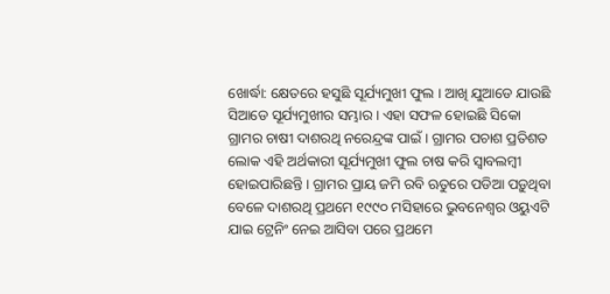ଖୋର୍ଦ୍ଧା: କ୍ଷେତରେ ହସୁଛି ସୂର୍ଯ୍ୟମୁଖୀ ଫୁଲ । ଆଖି ଯୁଆଡେ ଯାଉଛି ସିଆଡେ ସୂର୍ଯ୍ୟମୁଖୀର ସମ୍ଭାର । ଏହା ସଫଳ ହୋଇଛି ସିକୋ ଗ୍ରାମର ଚାଷୀ ଦାଶରଥି ନରେନ୍ଦ୍ରଙ୍କ ପାଇଁ । ଗ୍ରାମର ପଚାଶ ପ୍ରତିଶତ ଲୋକ ଏହି ଅର୍ଥକାରୀ ସୂର୍ଯ୍ୟମୁଖୀ ଫୁଲ ଚାଷ କରି ସ୍ବାବଲମ୍ବୀ ହୋଇପାରିଛନ୍ତି । ଗ୍ରାମର ପ୍ରାୟ ଜମି ରବି ଋତୁରେ ପଡିଆ ପଡ଼ୁଥିବା ବେଳେ ଦାଶରଥି ପ୍ରଥମେ ୧୯୯୦ ମସିହାରେ ଭୁବନେଶ୍ୱର ଓୟୁଏଟି ଯାଇ ଟ୍ରେନିଂ ନେଇ ଆସିବା ପରେ ପ୍ରଥମେ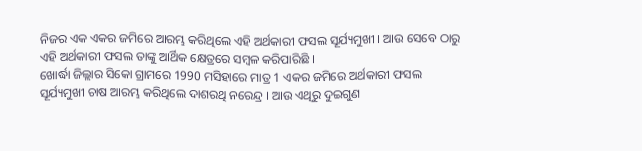ନିଜର ଏକ ଏକର ଜମିରେ ଆରମ୍ଭ କରିଥିଲେ ଏହି ଅର୍ଥକାରୀ ଫସଲ ସୂର୍ଯ୍ୟମୁଖୀ । ଆଉ ସେବେ ଠାରୁ ଏହି ଅର୍ଥକାରୀ ଫସଲ ତାଙ୍କୁ ଆର୍ଥିକ କ୍ଷେତ୍ରରେ ସମ୍ବଳ କରିପାରିଛି ।
ଖୋର୍ଦ୍ଧା ଜିଲ୍ଲାର ସିକୋ ଗ୍ରାମରେ 1990 ମସିହାରେ ମାତ୍ର 1 ଏକର ଜମିରେ ଅର୍ଥକାରୀ ଫସଲ ସୂର୍ଯ୍ୟମୁଖୀ ଚାଷ ଆରମ୍ଭ କରିଥିଲେ ଦାଶରଥି ନରେନ୍ଦ୍ର । ଆଉ ଏଥିରୁ ଦୁଇଗୁଣ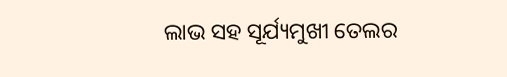ଲାଭ ସହ ସୂର୍ଯ୍ୟମୁଖୀ ତେଲର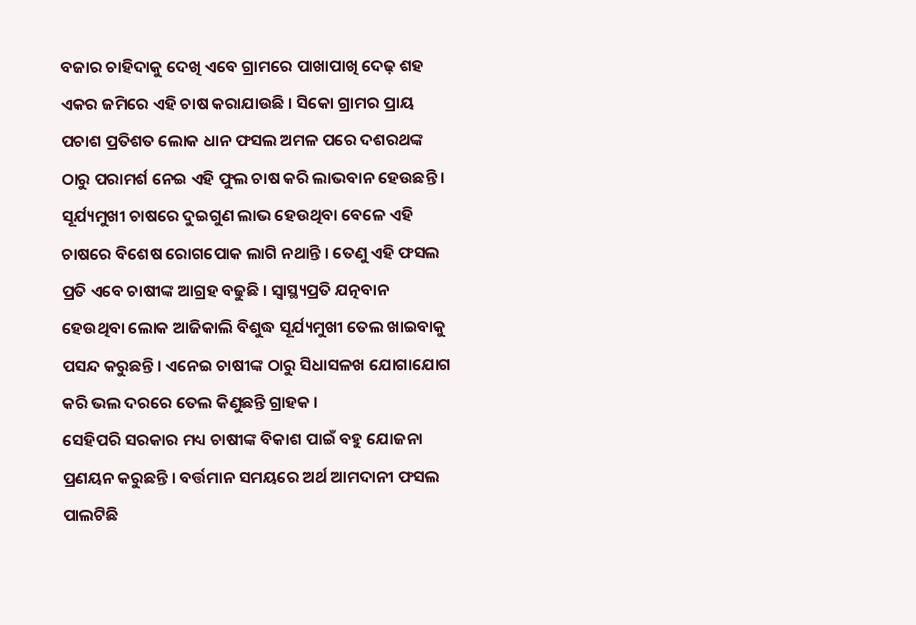ବଜାର ଚାହିଦାକୁ ଦେଖି ଏବେ ଗ୍ରାମରେ ପାଖାପାଖି ଦେଢ଼ ଶହ ଏକର ଜମିରେ ଏହି ଚାଷ କରାଯାଉଛି । ସିକୋ ଗ୍ରାମର ପ୍ରାୟ ପଚାଶ ପ୍ରତିଶତ ଲୋକ ଧାନ ଫସଲ ଅମଳ ପରେ ଦଶରଥଙ୍କ ଠାରୁ ପରାମର୍ଶ ନେଇ ଏହି ଫୁଲ ଚାଷ କରି ଲାଭବାନ ହେଉଛନ୍ତି ।
ସୂର୍ଯ୍ୟମୁଖୀ ଚାଷରେ ଦୁଇଗୁଣ ଲାଭ ହେଉଥିବା ବେଳେ ଏହି ଚାଷରେ ବିଶେଷ ରୋଗପୋକ ଲାଗି ନଥାନ୍ତି । ତେଣୁ ଏହି ଫସଲ ପ୍ରତି ଏବେ ଚାଷୀଙ୍କ ଆଗ୍ରହ ବଢୁଛି । ସ୍ବାସ୍ଥ୍ୟପ୍ରତି ଯତ୍ନବାନ ହେଉଥିବା ଲୋକ ଆଜିକାଲି ବିଶୁଦ୍ଧ ସୂର୍ଯ୍ୟମୁଖୀ ତେଲ ଖାଇବାକୁ ପସନ୍ଦ କରୁଛନ୍ତି । ଏନେଇ ଚାଷୀଙ୍କ ଠାରୁ ସିଧାସଳଖ ଯୋଗାଯୋଗ କରି ଭଲ ଦରରେ ତେଲ କିଣୁଛନ୍ତି ଗ୍ରାହକ ।
ସେହିପରି ସରକାର ମଧ୍ୟ ଚାଷୀଙ୍କ ବିକାଶ ପାଇଁ ବହୁ ଯୋଜନା ପ୍ରଣୟନ କରୁଛନ୍ତି । ବର୍ତ୍ତମାନ ସମୟରେ ଅର୍ଥ ଆମଦାନୀ ଫସଲ ପାଲଟିଛି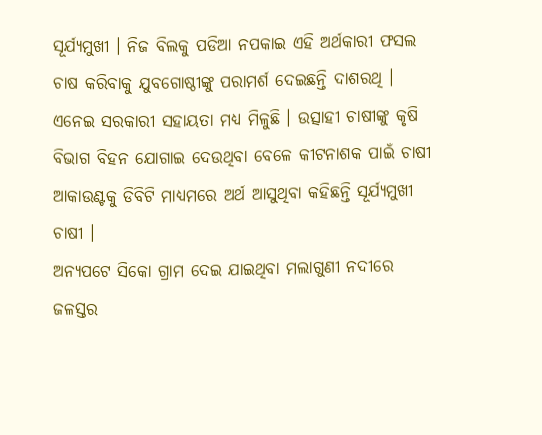ସୂର୍ଯ୍ୟମୁଖୀ । ନିଜ ବିଲକୁ ପଡିଆ ନପକାଇ ଏହି ଅର୍ଥକାରୀ ଫସଲ ଚାଷ କରିବାକୁ ଯୁବଗୋଷ୍ଠୀଙ୍କୁ ପରାମର୍ଶ ଦେଇଛନ୍ତି ଦାଶରଥି । ଏନେଇ ସରକାରୀ ସହାୟତା ମଧ୍ୟ ମିଳୁଛି । ଉତ୍ସାହୀ ଚାଷୀଙ୍କୁ କୃଷି ବିଭାଗ ବିହନ ଯୋଗାଇ ଦେଉଥିବା ବେଳେ କୀଟନାଶକ ପାଇଁ ଚାଷୀ ଆକାଉଣ୍ଟକୁ ଡିବିଟି ମାଧ୍ୟମରେ ଅର୍ଥ ଆସୁଥିବା କହିଛନ୍ତି ସୂର୍ଯ୍ୟମୁଖୀ ଚାଷୀ ।
ଅନ୍ୟପଟେ ସିକୋ ଗ୍ରାମ ଦେଇ ଯାଇଥିବା ମଲାଗୁଣୀ ନଦୀରେ ଜଳସ୍ତର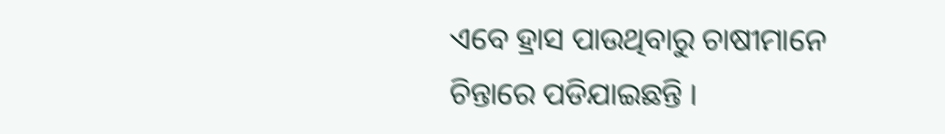ଏବେ ହ୍ରାସ ପାଉଥିବାରୁ ଚାଷୀମାନେ ଚିନ୍ତାରେ ପଡିଯାଇଛନ୍ତି ।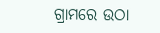ଗ୍ରାମରେ ଉଠା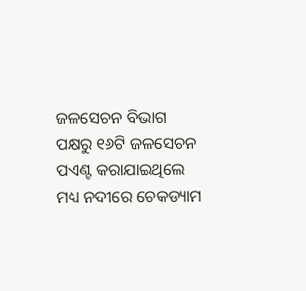ଜଳସେଚନ ବିଭାଗ ପକ୍ଷରୁ ୧୬ଟି ଜଳସେଚନ ପଏଣ୍ଟ କରାଯାଇଥିଲେ ମଧ୍ୟ ନଦୀରେ ଚେକଡ୍ୟାମ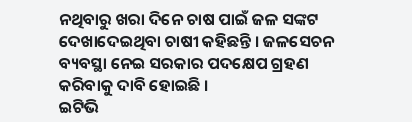ନଥିବାରୁ ଖରା ଦିନେ ଚାଷ ପାଇଁ ଜଳ ସଙ୍କଟ ଦେଖାଦେଇଥିବା ଚାଷୀ କହିଛନ୍ତି । ଜଳସେଚନ ବ୍ୟବସ୍ଥା ନେଇ ସରକାର ପଦକ୍ଷେପ ଗ୍ରହଣ କରିବାକୁ ଦାବି ହୋଇଛି ।
ଇଟିଭି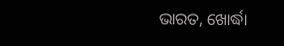ଭାରତ, ଖୋର୍ଦ୍ଧା